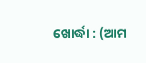ଖୋର୍ଦ୍ଧା : (ଆମ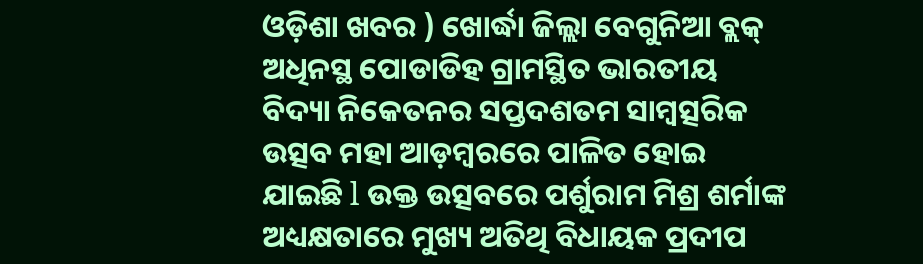ଓଡ଼ିଶା ଖବର ) ଖୋର୍ଦ୍ଧା ଜିଲ୍ଲା ବେଗୁନିଆ ବ୍ଲକ୍ ଅଧିନସ୍ଥ ପୋଡାଡିହ ଗ୍ରାମସ୍ଥିତ ଭାରତୀୟ ବିଦ୍ୟା ନିକେତନର ସପ୍ତଦଶତମ ସାମ୍ବତ୍ସରିକ ଉତ୍ସବ ମହା ଆଡ଼ମ୍ବରରେ ପାଳିତ ହୋଇ ଯାଇଛି l ଉକ୍ତ ଉତ୍ସବରେ ପର୍ଶୁରାମ ମିଶ୍ର ଶର୍ମାଙ୍କ ଅଧ୍ୟକ୍ଷତାରେ ମୁଖ୍ୟ ଅତିଥି ବିଧାୟକ ପ୍ରଦୀପ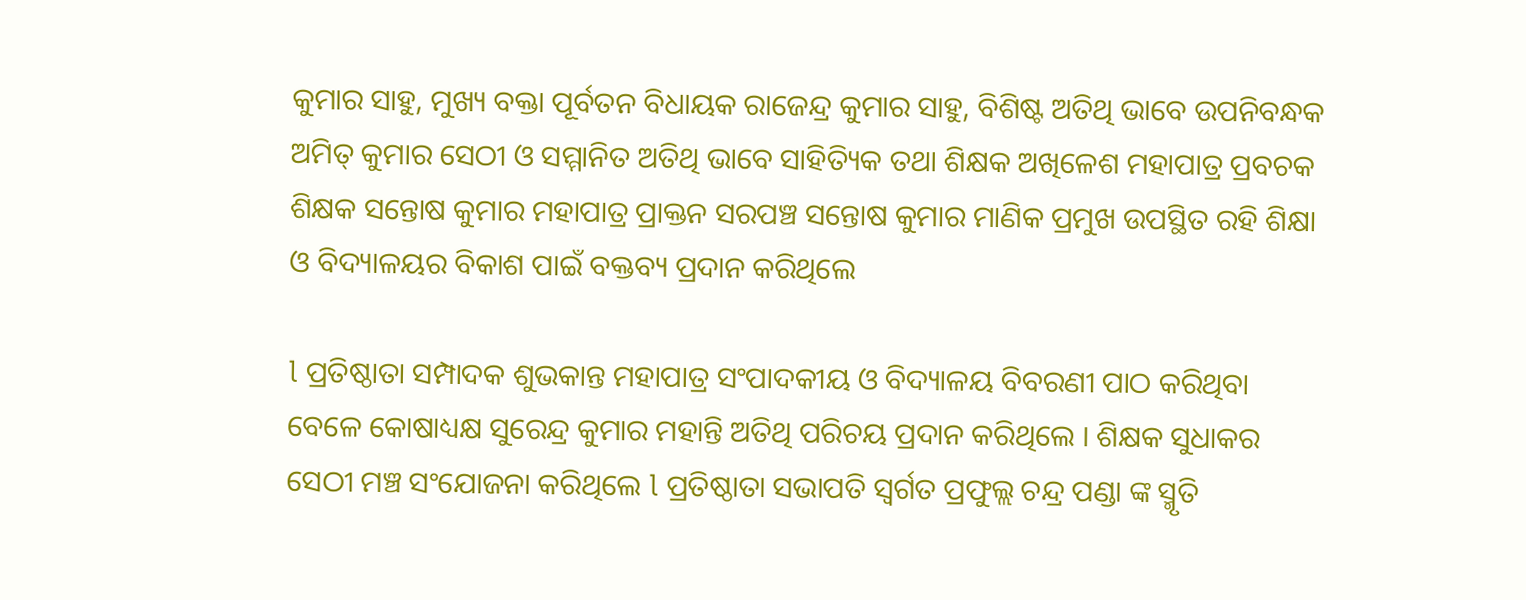କୁମାର ସାହୁ, ମୁଖ୍ୟ ବକ୍ତା ପୂର୍ବତନ ବିଧାୟକ ରାଜେନ୍ଦ୍ର କୁମାର ସାହୁ, ବିଶିଷ୍ଟ ଅତିଥି ଭାବେ ଉପନିବନ୍ଧକ ଅମିତ୍ କୁମାର ସେଠୀ ଓ ସମ୍ମାନିତ ଅତିଥି ଭାବେ ସାହିତ୍ୟିକ ତଥା ଶିକ୍ଷକ ଅଖିଳେଶ ମହାପାତ୍ର ପ୍ରବଚକ ଶିକ୍ଷକ ସନ୍ତୋଷ କୁମାର ମହାପାତ୍ର ପ୍ରାକ୍ତନ ସରପଞ୍ଚ ସନ୍ତୋଷ କୁମାର ମାଣିକ ପ୍ରମୁଖ ଉପସ୍ଥିତ ରହି ଶିକ୍ଷା ଓ ବିଦ୍ୟାଳୟର ବିକାଶ ପାଇଁ ବକ୍ତବ୍ୟ ପ୍ରଦାନ କରିଥିଲେ

l ପ୍ରତିଷ୍ଠାତା ସମ୍ପାଦକ ଶୁଭକାନ୍ତ ମହାପାତ୍ର ସଂପାଦକୀୟ ଓ ବିଦ୍ୟାଳୟ ବିବରଣୀ ପାଠ କରିଥିବା ବେଳେ କୋଷାଧ୍ୟକ୍ଷ ସୁରେନ୍ଦ୍ର କୁମାର ମହାନ୍ତି ଅତିଥି ପରିଚୟ ପ୍ରଦାନ କରିଥିଲେ । ଶିକ୍ଷକ ସୁଧାକର ସେଠୀ ମଞ୍ଚ ସଂଯୋଜନା କରିଥିଲେ l ପ୍ରତିଷ୍ଠାତା ସଭାପତି ସ୍ବର୍ଗତ ପ୍ରଫୁଲ୍ଲ ଚନ୍ଦ୍ର ପଣ୍ଡା ଙ୍କ ସ୍ମୃତି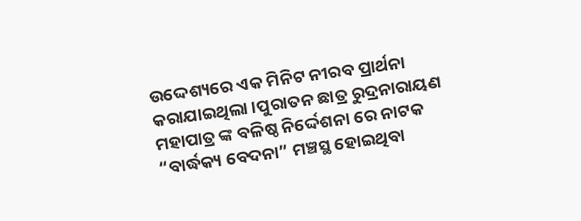ଉଦ୍ଦେଶ୍ୟରେ ଏକ ମିନିଟ ନୀରବ ପ୍ରାର୍ଥନା କରାଯାଇଥିଲା ।ପୁରାତନ ଛାତ୍ର ରୁଦ୍ରନାରାୟଣ ମହାପାତ୍ର ଙ୍କ ବଳିଷ୍ଠ ନିର୍ଦ୍ଦେଶନା ରେ ନାଟକ “ବାର୍ଦ୍ଧକ୍ୟ ବେଦନା” ମଞ୍ଚସ୍ଥ ହୋଇଥିବା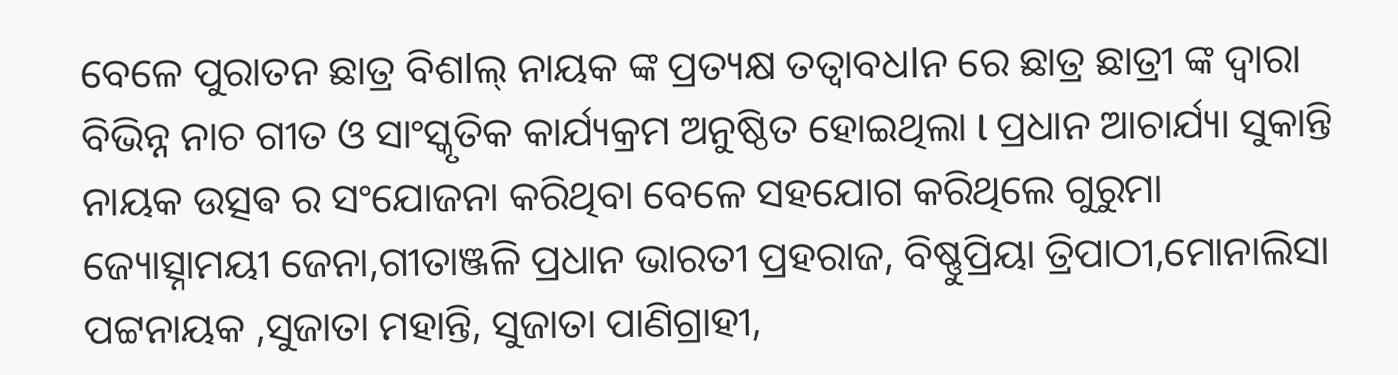ବେଳେ ପୁରାତନ ଛାତ୍ର ବିଶlଲ୍ ନାୟକ ଙ୍କ ପ୍ରତ୍ୟକ୍ଷ ତତ୍ୱାବଧlନ ରେ ଛାତ୍ର ଛାତ୍ରୀ ଙ୍କ ଦ୍ଵାରା ବିଭିନ୍ନ ନାଚ ଗୀତ ଓ ସାଂସ୍କୃତିକ କାର୍ଯ୍ୟକ୍ରମ ଅନୁଷ୍ଠିତ ହୋଇଥିଲା l ପ୍ରଧାନ ଆଚାର୍ଯ୍ୟା ସୁକାନ୍ତି ନାୟକ ଉତ୍ସଵ ର ସଂଯୋଜନା କରିଥିବା ବେଳେ ସହଯୋଗ କରିଥିଲେ ଗୁରୁମା ଜ୍ୟୋତ୍ସ୍ନାମୟୀ ଜେନା,ଗୀତାଞ୍ଜଳି ପ୍ରଧାନ ଭାରତୀ ପ୍ରହରାଜ, ବିଷ୍ଣୁପ୍ରିୟା ତ୍ରିପାଠୀ,ମୋନାଲିସା ପଟ୍ଟନାୟକ ,ସୁଜାତା ମହାନ୍ତି, ସୁଜାତା ପାଣିଗ୍ରାହୀ,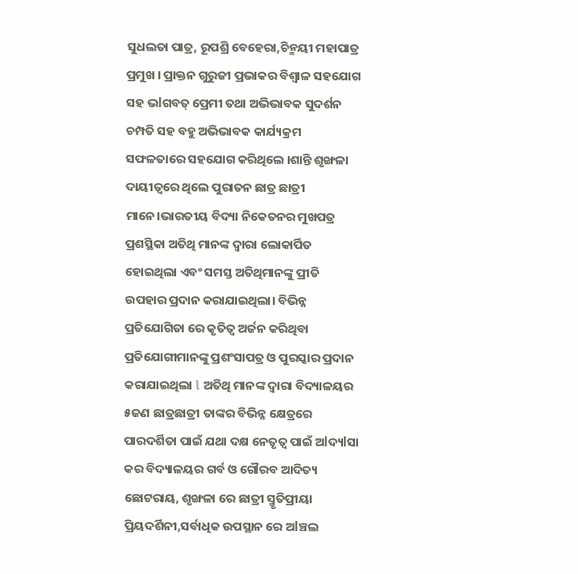ସୁଧଲତା ପାତ୍ର, ରୂପଶ୍ରି ବେହେରା,ଚିନ୍ମୟୀ ମହାପାତ୍ର ପ୍ରମୁଖ । ପ୍ରାକ୍ତନ ଗୁରୁଜୀ ପ୍ରଭାକର ବିଶ୍ଵାଳ ସହଯୋଗ ସହ ଭlଗବତ୍ ପ୍ରେମୀ ତଥା ଅଭିଭାବକ ସୁଦର୍ଶନ ଚମ୍ପତି ସହ ବହୁ ଅଭିଭାବକ କାର୍ଯ୍ୟକ୍ରମ ସଫଳତାରେ ସହଯୋଗ କରିଥିଲେ ।ଶାନ୍ତି ଶୃଙ୍ଖଳା ଦାୟୀତ୍ୱରେ ଥିଲେ ପୁରାତନ ଛାତ୍ର ଛାତ୍ରୀ ମାନେ।ଭାରତୀୟ ବିଦ୍ୟା ନିକେତନର ମୁଖପତ୍ର ପ୍ରଶସ୍ଥିକା ଅତିଥି ମାନଙ୍କ ଦ୍ଵାରା ଲୋକାର୍ପିତ ହୋଇଥିଲା ଏବଂ ସମସ୍ତ ଅତିଥିମାନଙ୍କୁ ପ୍ରୀତି ଉପହାର ପ୍ରଦାନ କରାଯାଇଥିଲା। ବିଭିନ୍ନ ପ୍ରତିଯୋଗିତା ରେ କୃତିତ୍ବ ଅର୍ଜନ କରିଥିବା ପ୍ରତିଯୋଗୀମାନଙ୍କୁ ପ୍ରଶଂସାପତ୍ର ଓ ପୁରସ୍କାର ପ୍ରଦାନ କରାଯାଇଥିଲା l ଅତିଥି ମାନଙ୍କ ଦ୍ଵାରା ବିଦ୍ୟାଳୟର ୫ଜଣ ଛାତ୍ରଛାତ୍ରୀ ତାଙ୍କର ବିଭିନ୍ନ କ୍ଷେତ୍ରରେ ପାରଦର୍ଶିତା ପାଇଁ ଯଥା ଦକ୍ଷ ନେତୃତ୍ୱ ପାଇଁ ଅlଦ୍ୟlସା କର ବିଦ୍ୟାଳୟର ଗର୍ବ ଓ ଗୌରବ ଆଦିତ୍ୟ ଛୋଟରାୟ, ଶୃଙ୍ଖଳା ରେ ଛାତ୍ରୀ ସ୍ମୃତିପ୍ରୀୟା ପ୍ରିୟଦର୍ଶିନୀ,ସର୍ବାଧିକ ଉପସ୍ଥାନ ରେ ଅlଞ୍ଚଲ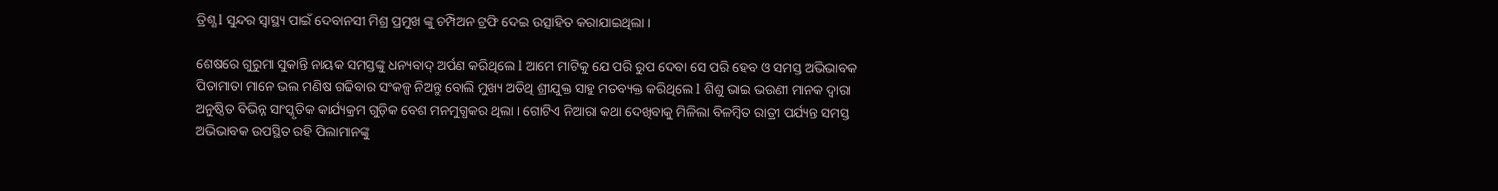ତ୍ରିଶ୍ଣ l ସୁନ୍ଦର ସ୍ବାସ୍ଥ୍ୟ ପାଇଁ ଦେବାନସୀ ମିଶ୍ର ପ୍ରମୁଖ ଙ୍କୁ ଚମ୍ପିଅନ ଟ୍ରଫି ଦେଇ ଉତ୍ସାହିତ କରାଯାଇଥିଲା ।

ଶେଷରେ ଗୁରୁମା ସୁକାନ୍ତି ନାୟକ ସମସ୍ତଙ୍କୁ ଧନ୍ୟବାଦ୍ ଅର୍ପଣ କରିଥିଲେ l ଆମେ ମାଟିକୁ ଯେ ପରି ରୁପ ଦେବା ସେ ପରି ହେବ ଓ ସମସ୍ତ ଅଭିଭାବକ ପିତାମାତା ମାନେ ଭଲ ମଣିଷ ଗଢିବାର ସଂକଳ୍ପ ନିଅନ୍ତୁ ବୋଲି ମୁଖ୍ୟ ଅତିଥି ଶ୍ରୀଯୁକ୍ତ ସାହୁ ମତବ୍ୟକ୍ତ କରିଥିଲେ l ଶିଶୁ ଭାଇ ଭଉଣୀ ମାନକ ଦ୍ଵାରା ଅନୁଷ୍ଠିତ ବିଭିନ୍ନ ସାଂସ୍କୃତିକ କାର୍ଯ୍ୟକ୍ରମ ଗୁଡ଼ିକ ବେଶ ମନମୁଗ୍ଧକର ଥିଲା । ଗୋଟିଏ ନିଆରା କଥା ଦେଖିବାକୁ ମିଳିଲା ବିଳମ୍ବିତ ରାତ୍ରୀ ପର୍ଯ୍ୟନ୍ତ ସମସ୍ତ ଅଭିଭାବକ ଉପସ୍ଥିତ ରହି ପିଲାମାନଙ୍କୁ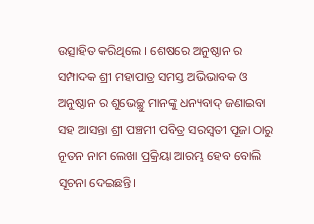ଉତ୍ସାହିତ କରିଥିଲେ । ଶେଷରେ ଅନୁଷ୍ଠାନ ର ସମ୍ପାଦକ ଶ୍ରୀ ମହାପାତ୍ର ସମସ୍ତ ଅଭିଭାବକ ଓ ଅନୁଷ୍ଠାନ ର ଶୁଭେଚ୍ଛୁ ମାନଙ୍କୁ ଧନ୍ୟବାଦ୍ ଜଣାଇବା ସହ ଆସନ୍ତା ଶ୍ରୀ ପଞ୍ଚମୀ ପବିତ୍ର ସରସ୍ଵତୀ ପୂଜା ଠାରୁ ନୂତନ ନାମ ଲେଖା ପ୍ରକ୍ରିୟା ଆରମ୍ଭ ହେବ ବୋଲି ସୂଚନା ଦେଇଛନ୍ତି।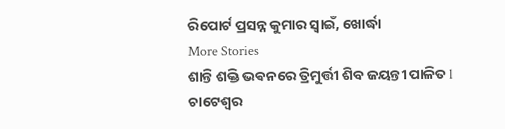ରିପୋର୍ଟ ପ୍ରସନ୍ନ କୁମାର ସ୍ବାଇଁ, ଖୋର୍ଦ୍ଧା
More Stories
ଶାନ୍ତି ଶକ୍ତି ଭଵନରେ ତ୍ରିମୁର୍ତ୍ତୀ ଶିବ ଜୟନ୍ତୀ ପାଳିତ l
ଚାଟେଶ୍ୱର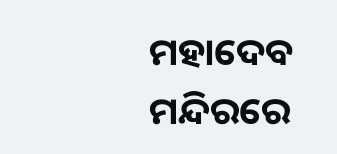ମହାଦେବ ମନ୍ଦିରରେ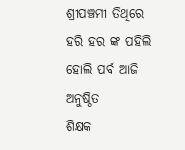ଶ୍ରୀପଞ୍ଚମୀ ତିଥିରେ ହରି ହର ଙ୍କ ପହିଲି ହୋଲି ପର୍ବ ଆଜି ଅନୁଷ୍ଠିତ
ଶିକ୍ଷକ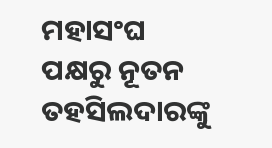ମହାସଂଘ ପକ୍ଷରୁ ନୂତନ ତହସିଲଦାରଙ୍କୁ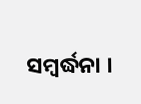ସମ୍ବର୍ଦ୍ଧନା ।